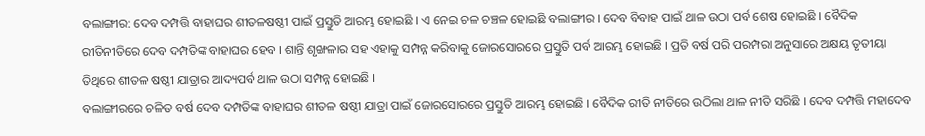ବଲାଙ୍ଗୀର: ଦେବ ଦମ୍ପତ୍ତି ବାହାଘର ଶୀତଳଷଷ୍ଠୀ ପାଇଁ ପ୍ରସ୍ତୁତି ଆରମ୍ଭ ହୋଇଛି । ଏ ନେଇ ଚଳ ଚଞ୍ଚଳ ହୋଇଛି ବଲାଙ୍ଗୀର । ଦେବ ବିବାହ ପାଇଁ ଥାଳ ଉଠା ପର୍ବ ଶେଷ ହୋଇଛି । ବୈଦିକ ରୀତିନୀତିରେ ଦେବ ଦମ୍ପତିଙ୍କ ବାହାଘର ହେବ । ଶାନ୍ତି ଶୃଙ୍ଖଳାର ସହ ଏହାକୁ ସମ୍ପନ୍ନ କରିବାକୁ ଜୋରସୋରରେ ପ୍ରସ୍ତୁତି ପର୍ବ ଆରମ୍ଭ ହୋଇଛି । ପ୍ରତି ବର୍ଷ ପରି ପରମ୍ପରା ଅନୁସାରେ ଅକ୍ଷୟ ତୃତୀୟା ତିଥିରେ ଶୀତଳ ଷଷ୍ଠୀ ଯାତ୍ରାର ଆଦ୍ୟପର୍ବ ଥାଳ ଉଠା ସମ୍ପନ୍ନ ହୋଇଛି ।
ବଲାଙ୍ଗୀରରେ ଚଳିତ ବର୍ଷ ଦେବ ଦମ୍ପତିଙ୍କ ବାହାଘର ଶୀତଳ ଷଷ୍ଠୀ ଯାତ୍ରା ପାଇଁ ଜୋରସୋରରେ ପ୍ରସ୍ତୁତି ଆରମ୍ଭ ହୋଇଛି । ବୈଦିକ ରୀତି ନୀତିରେ ଉଠିଲା ଥାଳ ନୀତି ସରିଛି । ଦେବ ଦମ୍ପତ୍ତି ମହାଦେବ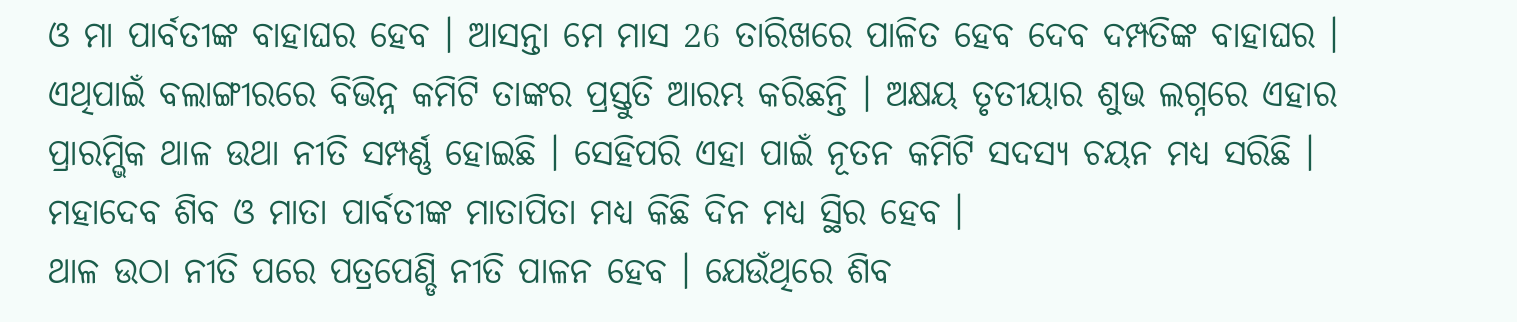ଓ ମା ପାର୍ବତୀଙ୍କ ବାହାଘର ହେବ । ଆସନ୍ତା ମେ ମାସ 26 ତାରିଖରେ ପାଳିତ ହେବ ଦେବ ଦମ୍ପତିଙ୍କ ବାହାଘର । ଏଥିପାଇଁ ବଲାଙ୍ଗୀରରେ ବିଭିନ୍ନ କମିଟି ତାଙ୍କର ପ୍ରସ୍ତୁତି ଆରମ୍ଭ କରିଛନ୍ତି । ଅକ୍ଷୟ ତୃତୀୟାର ଶୁଭ ଲଗ୍ନରେ ଏହାର ପ୍ରାରମ୍ଭିକ ଥାଳ ଉଥା ନୀତି ସମ୍ପର୍ଣ୍ଣ ହୋଇଛି । ସେହିପରି ଏହା ପାଇଁ ନୂତନ କମିଟି ସଦସ୍ୟ ଚୟନ ମଧ୍ୟ ସରିଛି । ମହାଦେବ ଶିବ ଓ ମାତା ପାର୍ବତୀଙ୍କ ମାତାପିତା ମଧ୍ୟ କିଛି ଦିନ ମଧ୍ୟ ସ୍ଥିର ହେବ ।
ଥାଳ ଉଠା ନୀତି ପରେ ପତ୍ରପେଣ୍ଡି ନୀତି ପାଳନ ହେବ । ଯେଉଁଥିରେ ଶିବ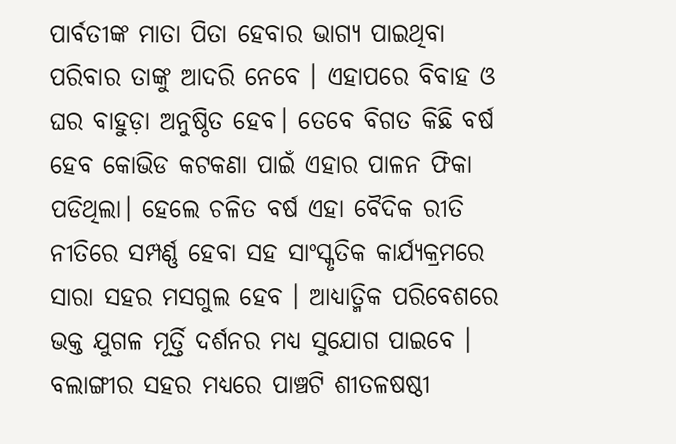ପାର୍ବତୀଙ୍କ ମାତା ପିତା ହେବାର ଭାଗ୍ୟ ପାଇଥିବା ପରିବାର ତାଙ୍କୁ ଆଦରି ନେବେ । ଏହାପରେ ବିବାହ ଓ ଘର ବାହୁଡ଼ା ଅନୁଷ୍ଠିତ ହେବ। ତେବେ ବିଗତ କିଛି ବର୍ଷ ହେବ କୋଭିଡ କଟକଣା ପାଇଁ ଏହାର ପାଳନ ଫିକା ପଡିଥିଲା। ହେଲେ ଚଳିତ ବର୍ଷ ଏହା ବୈଦିକ ରୀତି ନୀତିରେ ସମ୍ପର୍ଣ୍ଣ ହେବା ସହ ସାଂସ୍କୃତିକ କାର୍ଯ୍ୟକ୍ରମରେ ସାରା ସହର ମସଗୁଲ ହେବ । ଆଧ୍ୟାତ୍ମିକ ପରିବେଶରେ ଭକ୍ତ ଯୁଗଳ ମୂର୍ତ୍ତି ଦର୍ଶନର ମଧ୍ୟ ସୁଯୋଗ ପାଇବେ । ବଲାଙ୍ଗୀର ସହର ମଧ୍ୟରେ ପାଞ୍ଚଟି ଶୀତଳଷଷ୍ଠୀ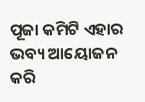ପୂଜା କମିଟି ଏହାର ଭବ୍ୟ ଆୟୋଜନ କରି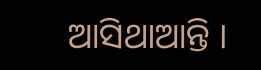ଆସିଥାଆନ୍ତି ।